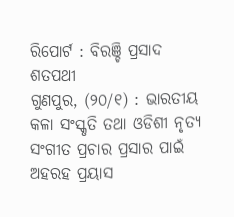ରିପୋର୍ଟ : ବିରଞ୍ଚି ପ୍ରସାଦ ଶତପଥୀ
ଗୁଣପୁର, (୨୦/୧) : ଭାରତୀୟ କଳା ସଂସ୍କୃତି ତଥା ଓଡିଶୀ ନୃତ୍ୟ ସଂଗୀତ ପ୍ରଚାର ପ୍ରସାର ପାଇଁ ଅହରହ ପ୍ରୟାସ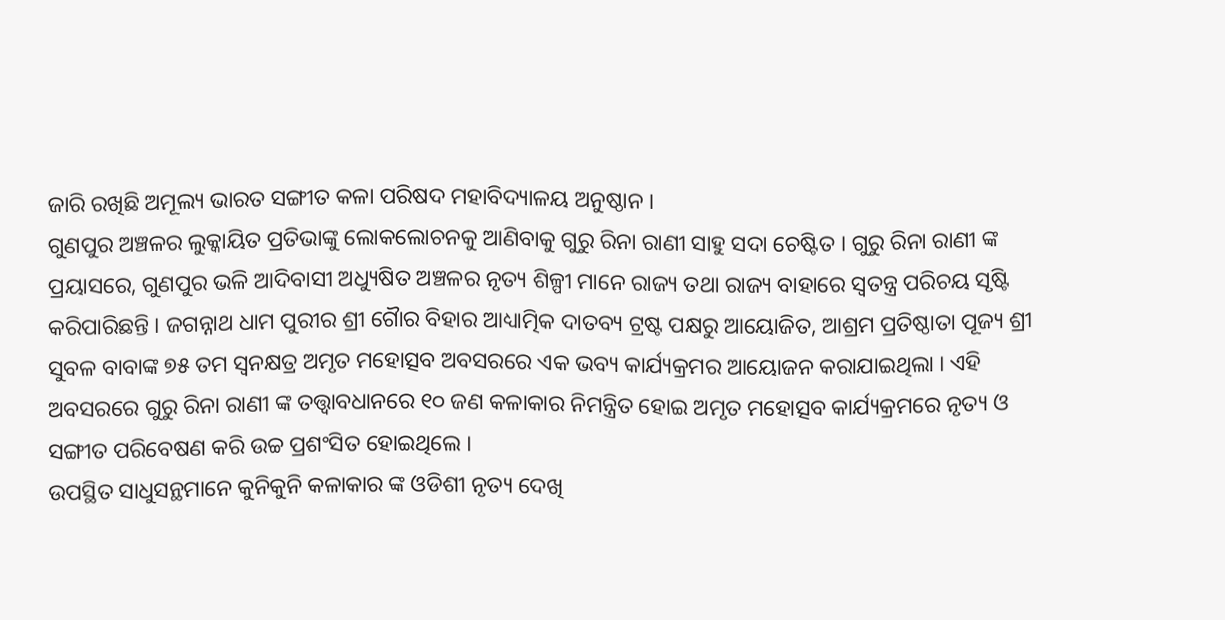ଜାରି ରଖିଛି ଅମୂଲ୍ୟ ଭାରତ ସଙ୍ଗୀତ କଳା ପରିଷଦ ମହାବିଦ୍ୟାଳୟ ଅନୁଷ୍ଠାନ ।
ଗୁଣପୁର ଅଞ୍ଚଳର ଲୁକ୍କାୟିତ ପ୍ରତିଭାଙ୍କୁ ଲୋକଲୋଚନକୁ ଆଣିବାକୁ ଗୁରୁ ରିନା ରାଣୀ ସାହୁ ସଦା ଚେଷ୍ଟିତ । ଗୁରୁ ରିନା ରାଣୀ ଙ୍କ ପ୍ରୟାସରେ, ଗୁଣପୁର ଭଳି ଆଦିବାସୀ ଅଧ୍ୟୁଷିତ ଅଞ୍ଚଳର ନୃତ୍ୟ ଶିଳ୍ପୀ ମାନେ ରାଜ୍ୟ ତଥା ରାଜ୍ୟ ବାହାରେ ସ୍ବତନ୍ତ୍ର ପରିଚୟ ସୃଷ୍ଟି କରିପାରିଛନ୍ତି । ଜଗନ୍ନାଥ ଧାମ ପୁରୀର ଶ୍ରୀ ଗୈାର ବିହାର ଆଧ୍ୟାତ୍ମିକ ଦାତବ୍ୟ ଟ୍ରଷ୍ଟ ପକ୍ଷରୁ ଆୟୋଜିତ, ଆଶ୍ରମ ପ୍ରତିଷ୍ଠାତା ପୂଜ୍ୟ ଶ୍ରୀ ସୁବଳ ବାବାଙ୍କ ୭୫ ତମ ସ୍ଵନକ୍ଷତ୍ର ଅମୃତ ମହୋତ୍ସବ ଅବସରରେ ଏକ ଭବ୍ୟ କାର୍ଯ୍ୟକ୍ରମର ଆୟୋଜନ କରାଯାଇଥିଲା । ଏହି ଅବସରରେ ଗୁରୁ ରିନା ରାଣୀ ଙ୍କ ତତ୍ତ୍ଵାବଧାନରେ ୧୦ ଜଣ କଳାକାର ନିମନ୍ତ୍ରିତ ହୋଇ ଅମୃତ ମହୋତ୍ସବ କାର୍ଯ୍ୟକ୍ରମରେ ନୃତ୍ୟ ଓ ସଙ୍ଗୀତ ପରିବେଷଣ କରି ଉଚ୍ଚ ପ୍ରଶଂସିତ ହୋଇଥିଲେ ।
ଉପସ୍ଥିତ ସାଧୁସନ୍ଥମାନେ କୁନିକୁନି କଳାକାର ଙ୍କ ଓଡିଶୀ ନୃତ୍ୟ ଦେଖି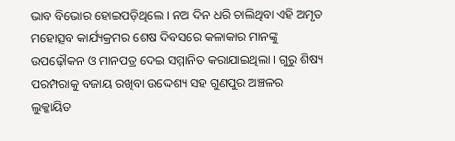ଭାବ ବିଭୋର ହୋଇପଡ଼ିଥିଲେ । ନଅ ଦିନ ଧରି ଚାଲିଥିବା ଏହି ଅମୃତ ମହୋତ୍ସବ କାର୍ଯ୍ୟକ୍ରମର ଶେଷ ଦିବସରେ କଳାକାର ମାନଙ୍କୁ ଉପଢ଼ୌକନ ଓ ମାନପତ୍ର ଦେଇ ସମ୍ମାନିତ କରାଯାଇଥିଲା । ଗୁରୁ ଶିଷ୍ୟ ପରମ୍ପରାକୁ ବଜାୟ ରଖିବା ଉଦ୍ଦେଶ୍ୟ ସହ ଗୁଣପୁର ଅଞ୍ଚଳର ଲୁକ୍କାୟିତ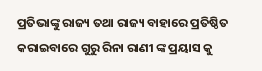ପ୍ରତିଭାଙ୍କୁ ରାଜ୍ୟ ତଥା ରାଜ୍ୟ ବାହାରେ ପ୍ରତିଷ୍ଠିତ କରାଇବାରେ ଗୁରୁ ରିନା ରାଣୀ ଙ୍କ ପ୍ରୟାସ କୁ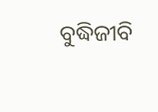ବୁଦ୍ଧିଜୀବି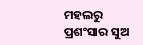ମହଲରୁ ପ୍ରଶଂସାର ସୁଅ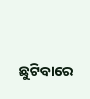ଛୁଟିବାରେ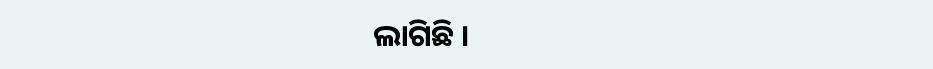ଲାଗିଛି ।